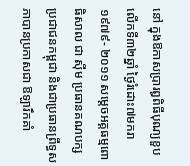នៅ ក្នុងឱកាសប្រារឰពិធីបុណ្យខួប លើកទី៣២ឆ្នាំ ថ្ងៃរំដោះ៧មករា១៩៧៩- ២០១១ សម្ដេចអគ្គធម្មពោធិសាល ជា ស៊ីម ប្រធានគណបក្សប្រជាជនកម្ពុជា និងជាប្រធានព្រឹទ្ធសភាបានប្រកាសជា ឱឡារឹកគាំ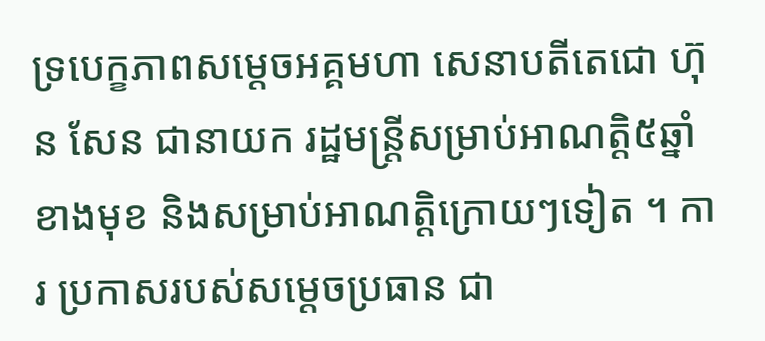ទ្របេក្ខភាពសម្ដេចអគ្គមហា សេនាបតីតេជោ ហ៊ុន សែន ជានាយក រដ្ឋមន្ដ្រីសម្រាប់អាណត្ដិ៥ឆ្នាំខាងមុខ និងសម្រាប់អាណត្ដិក្រោយៗទៀត ។ ការ ប្រកាសរបស់សម្ដេចប្រធាន ជា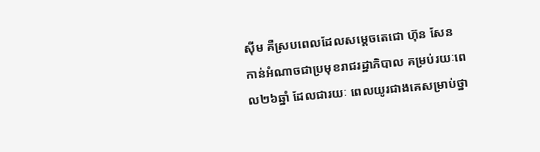ស៊ីម គឺស្របពេលដែលសម្ដេចតេជោ ហ៊ុន សែន កាន់អំណាចជាប្រមុខរាជរដ្ឋាភិបាល គម្រប់រយៈពេល២៦ឆ្នាំ ដែលជារយៈ ពេលយូរជាងគេសម្រាប់ថ្នា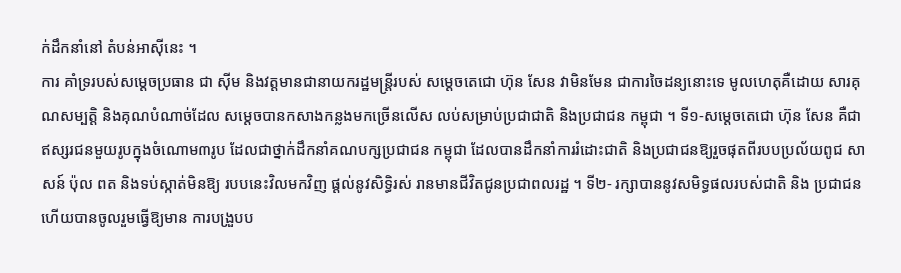ក់ដឹកនាំនៅ តំបន់អាស៊ីនេះ ។
ការ គាំទ្ររបស់សម្ដេចប្រធាន ជា ស៊ីម និងវត្ដមានជានាយករដ្ឋមន្ដ្រីរបស់ សម្ដេចតេជោ ហ៊ុន សែន វាមិនមែន ជាការចៃដន្យនោះទេ មូលហេតុគឺដោយ សារគុណសម្បត្ដិ និងគុណបំណាច់ដែល សម្ដេចបានកសាងកន្លងមកច្រើនលើស លប់សម្រាប់ប្រជាជាតិ និងប្រជាជន កម្ពុជា ។ ទី១-សម្ដេចតេជោ ហ៊ុន សែន គឺជាឥស្សរជនមួយរូបក្នុងចំណោម៣រូប ដែលជាថ្នាក់ដឹកនាំគណបក្សប្រជាជន កម្ពុជា ដែលបានដឹកនាំការរំដោះជាតិ និងប្រជាជនឱ្យរួចផុតពីរបបប្រល័យពូជ សាសន៍ ប៉ុល ពត និងទប់ស្កាត់មិនឱ្យ របបនេះវិលមកវិញ ផ្ដល់នូវសិទ្ធិរស់ រានមានជីវិតជូនប្រជាពលរដ្ឋ ។ ទី២- រក្សាបាននូវសមិទ្ធផលរបស់ជាតិ និង ប្រជាជន ហើយបានចូលរួមធ្វើឱ្យមាន ការបង្រួបប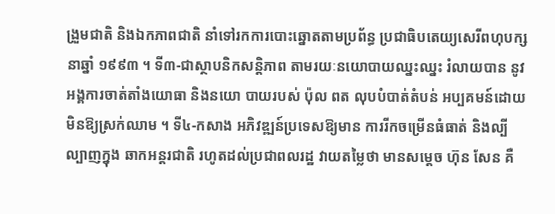ង្រួមជាតិ និងឯកភាពជាតិ នាំទៅរកការបោះឆ្នោតតាមប្រព័ន្ធ ប្រជាធិបតេយ្យសេរីពហុបក្សនាឆ្នាំ ១៩៩៣ ។ ទី៣-ជាស្ថាបនិកសន្ដិភាព តាមរយៈនយោបាយឈ្នះឈ្នះ រំលាយបាន នូវអង្គការចាត់តាំងយោធា និងនយោ បាយរបស់ ប៉ុល ពត លុបបំបាត់តំបន់ អប្បគមន៍ដោយមិនឱ្យស្រក់ឈាម ។ ទី៤-កសាង អភិវឌ្ឍន៍ប្រទេសឱ្យមាន ការរីកចម្រើនធំធាត់ និងល្បីល្បាញក្នុង ឆាកអន្ដរជាតិ រហូតដល់ប្រជាពលរដ្ឋ វាយតម្លៃថា មានសម្ដេច ហ៊ុន សែន គឺ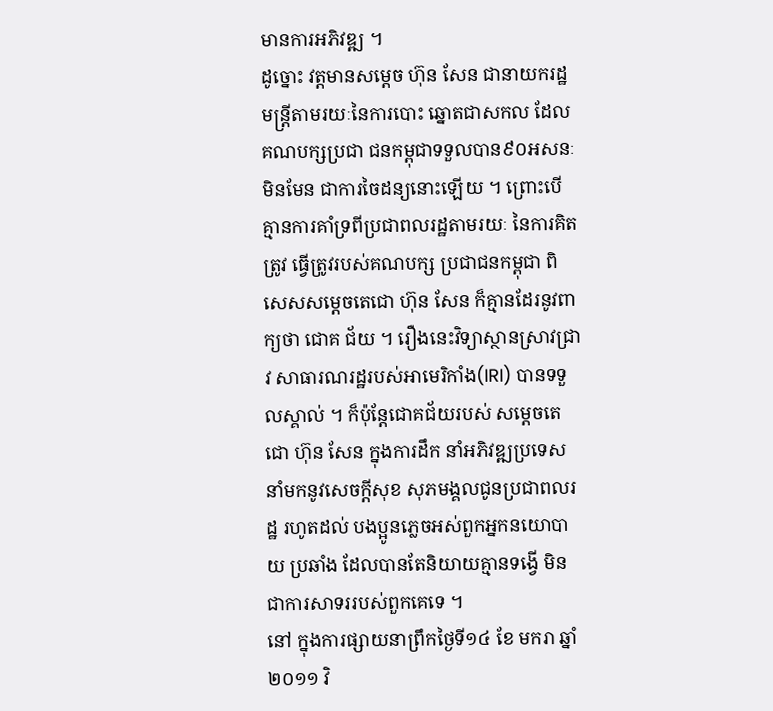មានការអភិវឌ្ឍ ។
ដូច្នោះ វត្ដមានសម្ដេច ហ៊ុន សែន ជានាយករដ្ឋមន្ដ្រីតាមរយៈនៃការបោះ ឆ្នោតជាសកល ដែលគណបក្សប្រជា ជនកម្ពុជាទទួលបាន៩០អសនៈ មិនមែន ជាការចៃដន្យនោះឡើយ ។ ព្រោះបើ គ្មានការគាំទ្រពីប្រជាពលរដ្ឋតាមរយៈ នៃការគិតត្រូវ ធ្វើត្រូវរបស់គណបក្ស ប្រជាជនកម្ពុជា ពិសេសសម្ដេចតេជោ ហ៊ុន សែន ក៏គ្មានដែរនូវពាក្យថា ជោគ ជ័យ ។ រឿងនេះវិទ្យាស្ថានស្រាវជ្រាវ សាធារណរដ្ឋរបស់អាមេរិកាំង(IRI) បានទទួលស្គាល់ ។ ក៏ប៉ុន្ដែជោគជ័យរបស់ សម្ដេចតេជោ ហ៊ុន សែន ក្នុងការដឹក នាំអភិវឌ្ឍប្រទេសនាំមកនូវសេចក្ដីសុខ សុភមង្គលជូនប្រជាពលរដ្ឋ រហូតដល់ បងប្អូនភ្លេចអស់ពួកអ្នកនយោបាយ ប្រឆាំង ដែលបានតែនិយាយគ្មានទង្វើ មិនជាការសាទររបស់ពួកគេទេ ។
នៅ ក្នុងការផ្សាយនាព្រឹកថ្ងៃទី១៤ ខែ មករា ឆ្នាំ២០១១ វិ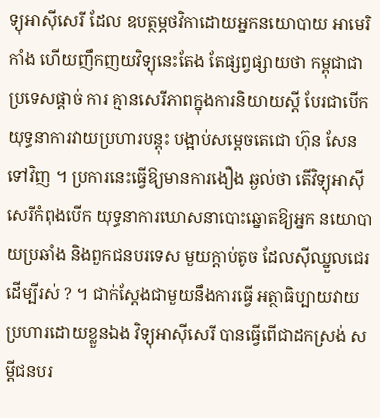ទ្យុអាស៊ីសេរី ដែល ឧបត្ថម្ភថវិកាដោយអ្នកនយោបាយ អាមេរិកាំង ហើយញឹកញយវិទ្យុនេះតែង តែផ្សព្វផ្សាយថា កម្ពុជាជាប្រទេសផ្ដាច់ ការ គ្មានសេរីភាពក្នុងការនិយាយស្ដី បែរជាបើកយុទ្ធនាការវាយប្រហារបន្ដុះ បង្អាប់សម្ដេចតេជោ ហ៊ុន សែន ទៅវិញ ។ ប្រការនេះធ្វើឱ្យមានការងឿង ឆ្ងល់ថា តើវិទ្យុអាស៊ីសេរីកំពុងបើក យុទ្ធនាការឃោសនាបោះឆ្នោតឱ្យអ្នក នយោបាយប្រឆាំង និងពួកជនបរទេស មួយក្ដាប់តូច ដែលស៊ីឈ្នួលជេរដើម្បីរស់ ? ។ ជាក់ស្ដែងជាមួយនឹងការធ្វើ អត្ថាធិប្បាយវាយប្រហារដោយខ្លួនឯង វិទ្យុអាស៊ីសេរី បានធ្វើពើជាដកស្រង់ សម្ដីជនបរ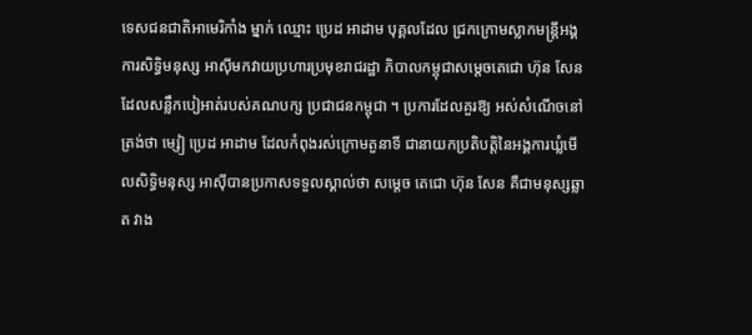ទេសជនជាតិអាមេរិកាំង ម្នាក់ ឈ្មោះ ប្រេដ អាដាម បុគ្គលដែល ជ្រកក្រោមស្លាកមន្ដ្រីអង្គការសិទ្ធិមនុស្ស អាស៊ីមកវាយប្រហារប្រមុខរាជរដ្ឋា ភិបាលកម្ពុជាសម្ដេចតេជោ ហ៊ុន សែន ដែលសន្លឹកបៀអាត់របស់គណបក្ស ប្រជាជនកម្ពុជា ។ ប្រការដែលគួរឱ្យ អស់សំណើចនៅត្រង់ថា ម្សៀ ប្រេដ អាដាម ដែលកំពុងរស់ក្រោមតួនាទី ជានាយកប្រតិបត្ដិនៃអង្គការឃ្លំមើលសិទ្ធិមនុស្ស អាស៊ីបានប្រកាសទទួលស្គាល់ថា សម្ដេច តេជោ ហ៊ុន សែន គឺជាមនុស្សឆ្លាត វាង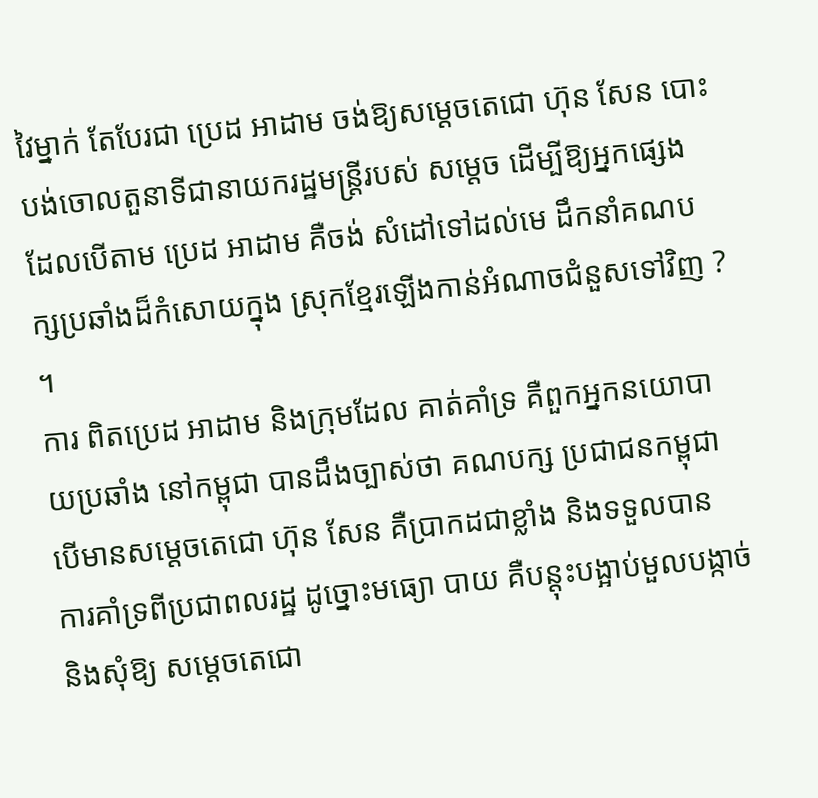វៃម្នាក់ តែបែរជា ប្រេដ អាដាម ចង់ឱ្យសម្ដេចតេជោ ហ៊ុន សែន បោះ បង់ចោលតួនាទីជានាយករដ្ឋមន្ដ្រីរបស់ សម្ដេច ដើម្បីឱ្យអ្នកផ្សេង ដែលបើតាម ប្រេដ អាដាម គឺចង់ សំដៅទៅដល់មេ ដឹកនាំគណបក្សប្រឆាំងដ៏កំសោយក្នុង ស្រុកខ្មែរឡើងកាន់អំណាចជំនួសទៅវិញ ? ។
ការ ពិតប្រេដ អាដាម និងក្រុមដែល គាត់គាំទ្រ គឺពួកអ្នកនយោបាយប្រឆាំង នៅកម្ពុជា បានដឹងច្បាស់ថា គណបក្ស ប្រជាជនកម្ពុជា បើមានសម្ដេចតេជោ ហ៊ុន សែន គឺប្រាកដជាខ្លាំង និងទទួលបាន ការគាំទ្រពីប្រជាពលរដ្ឋ ដូច្នោះមធ្យោ បាយ គឺបន្ដុះបង្អាប់មួលបង្កាច់ និងសុំឱ្យ សម្ដេចតេជោ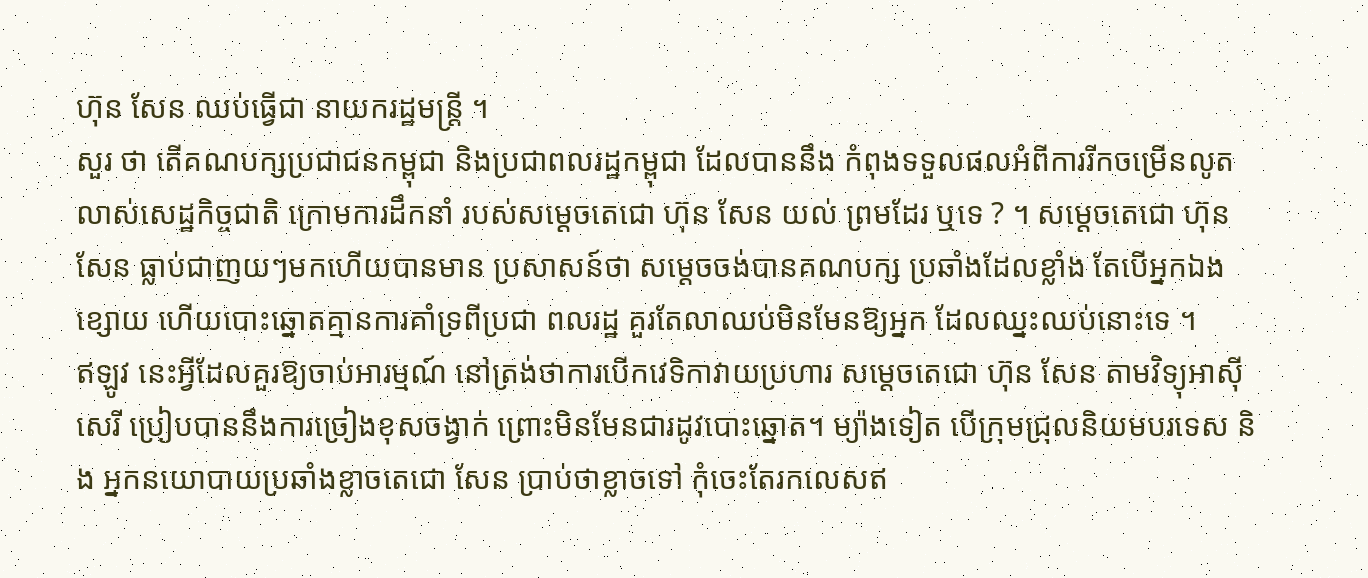ហ៊ុន សែន ឈប់ធ្វើជា នាយករដ្ឋមន្ដ្រី ។
សួរ ថា តើគណបក្សប្រជាជនកម្ពុជា និងប្រជាពលរដ្ឋកម្ពុជា ដែលបាននឹង កំពុងទទួលផលអំពីការរីកចម្រើនលូត លាស់សេដ្ឋកិច្ចជាតិ ក្រោមការដឹកនាំ របស់សម្ដេចតេជោ ហ៊ុន សែន យល់ ព្រមដែរ ឬទេ ? ។ សម្ដេចតេជោ ហ៊ុន សែន ធ្លាប់ជាញយៗមកហើយបានមាន ប្រសាសន៍ថា សម្ដេចចង់បានគណបក្ស ប្រឆាំងដែលខ្លាំង តែបើអ្នកឯងខ្សោយ ហើយបោះឆ្នោតគ្មានការគាំទ្រពីប្រជា ពលរដ្ឋ គួរតែលាឈប់មិនមែនឱ្យអ្នក ដែលឈ្នះឈប់នោះទេ ។
ឥឡូវ នេះអ្វីដែលគួរឱ្យចាប់អារម្មណ៍ នៅត្រង់ថាការបើកវេទិកាវាយប្រហារ សម្ដេចតេជោ ហ៊ុន សែន តាមវិទ្យុអាស៊ីសេរី ប្រៀបបាននឹងការច្រៀងខុសចង្វាក់ ព្រោះមិនមែនជារដូវបោះឆ្នោត។ ម្យ៉ាងទៀត បើក្រុមជ្រុលនិយមបរទេស និង អ្នកនយោបាយប្រឆាំងខ្លាចតេជោ សែន ប្រាប់ថាខ្លាចទៅ កុំចេះតែរកលេសឥ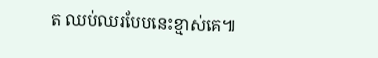ត ឈប់ឈរបែបនេះខ្មាស់គេ៕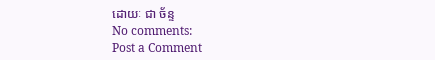ដោយៈ ជា ច័ន្ទ
No comments:
Post a Comment